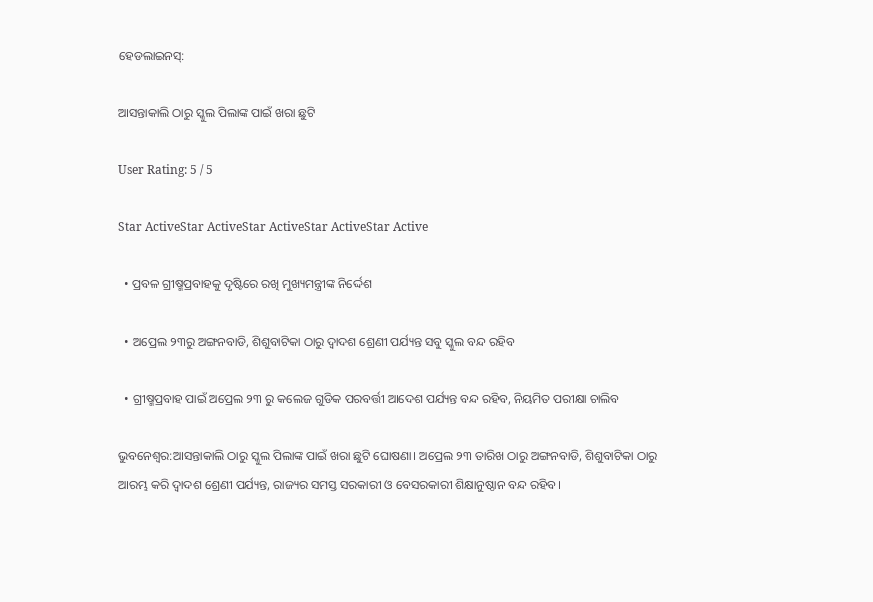ହେଡଲାଇନସ୍:

ଆସନ୍ତାକାଲି ଠାରୁ ସ୍କୁଲ ପିଲାଙ୍କ ପାଇଁ ଖରା ଛୁଟି

User Rating: 5 / 5

Star ActiveStar ActiveStar ActiveStar ActiveStar Active

  • ପ୍ରବଳ ଗ୍ରୀଷ୍ମପ୍ରବାହକୁ ଦୃଷ୍ଟିରେ ରଖି ମୁଖ୍ୟମନ୍ତ୍ରୀଙ୍କ ନିର୍ଦ୍ଦେଶ

  • ଅପ୍ରେଲ ୨୩ରୁ ଅଙ୍ଗନବାଡି, ଶିଶୁବାଟିକା ଠାରୁ ଦ୍ବାଦଶ ଶ୍ରେଣୀ ପର୍ଯ୍ୟନ୍ତ ସବୁ ସ୍କୁଲ ବନ୍ଦ ରହିବ

  • ଗ୍ରୀଷ୍ମପ୍ରବାହ ପାଇଁ ଅପ୍ରେଲ ୨୩ ରୁ କଲେଜ ଗୁଡିକ ପରବର୍ତ୍ତୀ ଆଦେଶ ପର୍ଯ୍ୟନ୍ତ ବନ୍ଦ ରହିବ, ନିୟମିତ ପରୀକ୍ଷା ଚାଲିବ

ଭୁବନେଶ୍ବର:ଆସନ୍ତାକାଲି ଠାରୁ ସ୍କୁଲ ପିଲାଙ୍କ ପାଇଁ ଖରା ଛୁଟି ଘୋଷଣା। ଅପ୍ରେଲ ୨୩ ତାରିଖ ଠାରୁ ଅଙ୍ଗନବାଡି, ଶିଶୁବାଟିକା ଠାରୁ ଆରମ୍ଭ କରି ଦ୍ବାଦଶ ଶ୍ରେଣୀ ପର୍ଯ୍ୟନ୍ତ, ରାଜ୍ୟର ସମସ୍ତ ସରକାରୀ ଓ ବେସରକାରୀ ଶିକ୍ଷାନୁଷ୍ଠାନ ବନ୍ଦ ରହିବ।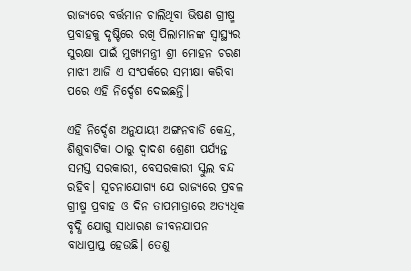ରାଜ୍ୟରେ ବର୍ତ୍ତମାନ ଚାଲିଥିବା ଭିଷଣ ଗ୍ରୀଷ୍ମ ପ୍ରବାହକୁ ଦୃଷ୍ଟିରେ ରଖି ପିଲାମାନଙ୍କ ସ୍ବାସ୍ଥ୍ୟର ସୁରକ୍ଷା ପାଇଁ ମୁଖ୍ୟମନ୍ତ୍ରୀ ଶ୍ରୀ ମୋହନ ଚରଣ ମାଝୀ ଆଜି ଏ ସଂପର୍କରେ ସମୀକ୍ଷା କରିବା ପରେ ଏହି ନିର୍ଦ୍ଦେଶ ଦେଇଛନ୍ତି।

ଏହି ନିର୍ଦ୍ଦେଶ ଅନୁଯାୟୀ ଅଙ୍ଗନବାଡି କେନ୍ଦ୍ର, ଶିଶୁବାଟିକା ଠାରୁ ଦ୍ୱାଦଶ ଶ୍ରେଣୀ ପର୍ଯ୍ୟନ୍ତ ସମସ୍ତ ସରକାରୀ, ବେସରକାରୀ ସ୍କୁଲ ବନ୍ଦ ରହିବ। ସୂଚନାଯୋଗ୍ୟ ଯେ ରାଜ୍ୟରେ ପ୍ରବଳ ଗ୍ରୀଷ୍ମ ପ୍ରବାହ ଓ ଦିନ ତାପମାତ୍ରାରେ ଅତ୍ୟଧିକ ବୃଦ୍ଧି ଯୋଗୁ ସାଧାରଣ ଜୀବନଯାପନ ବାଧାପ୍ରାପ୍ତ ହେଉଛି। ତେଣୁ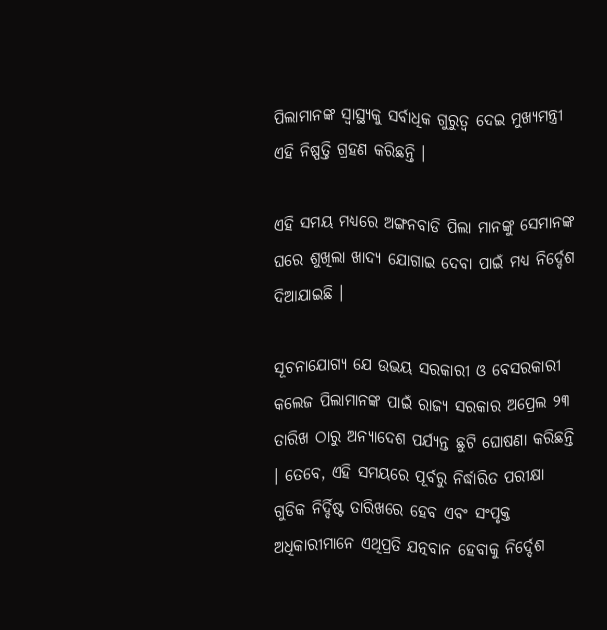ପିଲାମାନଙ୍କ ସ୍ବାସ୍ଥ୍ୟକୁ ସର୍ବାଧିକ ଗୁରୁତ୍ବ ଦେଇ ମୁଖ୍ୟମନ୍ତ୍ରୀ ଏହି ନିଷ୍ପତ୍ତି ଗ୍ରହଣ କରିଛନ୍ତି ।

ଏହି ସମୟ ମଧ୍ୟରେ ଅଙ୍ଗନବାଡି ପିଲା ମାନଙ୍କୁ ସେମାନଙ୍କ ଘରେ ଶୁଖିଲା ଖାଦ୍ୟ ଯୋଗାଇ ଦେବା ପାଇଁ ମଧ୍ୟ ନିର୍ଦ୍ଦେଶ ଦିଆଯାଇଛି ।

ସୂଚନାଯୋଗ୍ୟ ଯେ ଉଭୟ ସରକାରୀ ଓ ବେସରକାରୀ କଲେଜ ପିଲାମାନଙ୍କ ପାଇଁ ରାଜ୍ୟ ସରକାର ଅପ୍ରେଲ ୨୩ ତାରିଖ ଠାରୁ ଅନ୍ୟାଦେଶ ପର୍ଯ୍ୟନ୍ତ ଛୁଟି ଘୋଷଣା କରିଛନ୍ତି । ତେବେ, ଏହି ସମୟରେ ପୂର୍ବରୁ ନିର୍ଦ୍ଧାରିତ ପରୀକ୍ଷା ଗୁଡିକ ନିର୍ଦ୍ଦିଷ୍ଟ ତାରିଖରେ ହେବ ଏବଂ ସଂପୃକ୍ତ ଅଧିକାରୀମାନେ ଏଥିପ୍ରତି ଯତ୍ନବାନ ହେବାକୁ ନିର୍ଦ୍ଦେଶ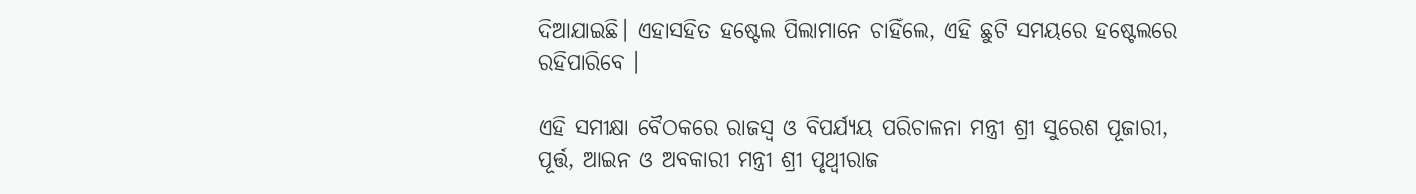ଦିଆଯାଇଛି। ଏହାସହିତ ହଷ୍ଟେଲ ପିଲାମାନେ ଚାହିଁଲେ, ଏହି ଛୁଟି ସମୟରେ ହଷ୍ଟେଲରେ ରହିପାରିବେ ।

ଏହି ସମୀକ୍ଷା ବୈଠକରେ ରାଜସ୍ବ ଓ ବିପର୍ଯ୍ୟୟ ପରିଚାଳନା ମନ୍ତ୍ରୀ ଶ୍ରୀ ସୁରେଶ ପୂଜାରୀ, ପୂର୍ତ୍ତ, ଆଇନ ଓ ଅବକାରୀ ମନ୍ତ୍ରୀ ଶ୍ରୀ ପୃଥ୍ବୀରାଜ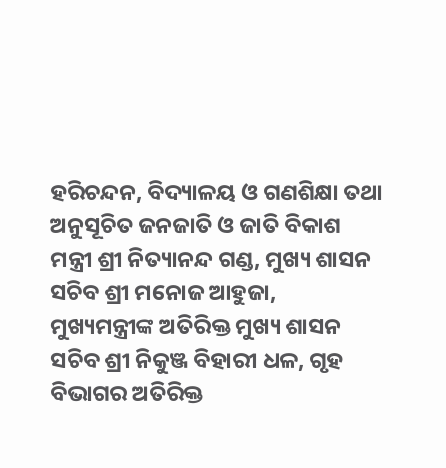ହରିଚନ୍ଦନ, ବିଦ୍ୟାଳୟ ଓ ଗଣଶିକ୍ଷା ତଥା ଅନୁସୂଚିତ ଜନଜାତି ଓ ଜାତି ବିକାଶ ମନ୍ତ୍ରୀ ଶ୍ରୀ ନିତ୍ୟାନନ୍ଦ ଗଣ୍ଡ, ମୁଖ୍ୟ ଶାସନ ସଚିବ ଶ୍ରୀ ମନୋଜ ଆହୁଜା, ମୁଖ୍ୟମନ୍ତ୍ରୀଙ୍କ ଅତିରିକ୍ତ ମୁଖ୍ୟ ଶାସନ ସଚିବ ଶ୍ରୀ ନିକୁଞ୍ଜ ବିହାରୀ ଧଳ, ଗୃହ ବିଭାଗର ଅତିରିକ୍ତ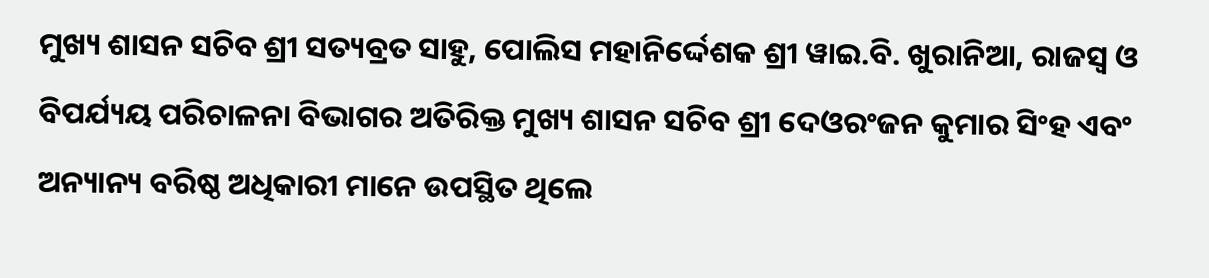ମୁଖ୍ୟ ଶାସନ ସଚିବ ଶ୍ରୀ ସତ୍ୟବ୍ରତ ସାହୁ, ପୋଲିସ ମହାନିର୍ଦ୍ଦେଶକ ଶ୍ରୀ ୱାଇ.ବି. ଖୁରାନିଆ, ରାଜସ୍ବ ଓ ବିପର୍ଯ୍ୟୟ ପରିଚାଳନା ବିଭାଗର ଅତିରିକ୍ତ ମୁଖ୍ୟ ଶାସନ ସଚିବ ଶ୍ରୀ ଦେଓରଂଜନ କୁମାର ସିଂହ ଏବଂ ଅନ୍ୟାନ୍ୟ ବରିଷ୍ଠ ଅଧିକାରୀ ମାନେ ଉପସ୍ଥିତ ଥିଲେ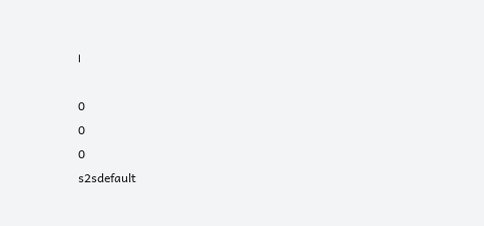।

0
0
0
s2sdefault